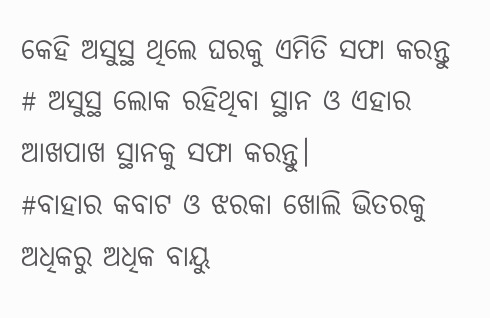କେହି ଅସୁସ୍ଥ ଥିଲେ ଘରକୁ ଏମିତି ସଫା କରନ୍ତୁ
# ଅସୁସ୍ଥ ଲୋକ ରହିଥିବା ସ୍ଥାନ ଓ ଏହାର ଆଖପାଖ ସ୍ଥାନକୁ ସଫା କରନ୍ତୁ।
#ବାହାର କବାଟ ଓ ଝରକା ଖୋଲି ଭିତରକୁ ଅଧିକରୁ ଅଧିକ ବାୟୁ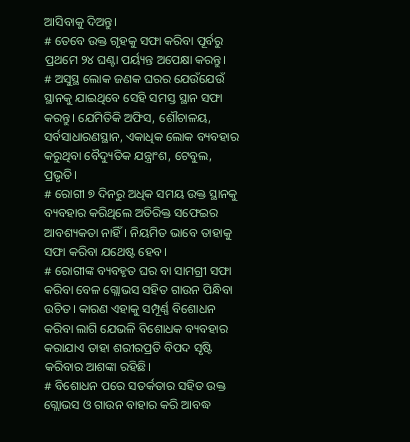ଆସିବାକୁ ଦିଅନ୍ତୁ।
# ତେବେ ଉକ୍ତ ଗୃହକୁ ସଫା କରିବା ପୂର୍ବରୁ ପ୍ରଥମେ ୨୪ ଘଣ୍ଟା ପର୍ୟ୍ୟନ୍ତ ଅପେକ୍ଷା କରନ୍ତୁ।
# ଅସୁସ୍ଥ ଲୋକ ଜଣକ ଘରର ଯେଉଁଯେଉଁ ସ୍ଥାନକୁ ଯାଇଥିବେ ସେହି ସମସ୍ତ ସ୍ଥାନ ସଫା କରନ୍ତୁ। ଯେମିତିକି ଅଫିସ, ଶୌଚାଳୟ, ସର୍ବସାଧାରଣସ୍ଥାନ, ଏକାଧିକ ଲୋକ ବ୍ୟବହାର କରୁଥିବା ବୈଦ୍ୟୁତିକ ଯନ୍ତ୍ରାଂଶ, ଟେବୁଲ, ପ୍ରଭୃତି।
# ରୋଗୀ ୭ ଦିନରୁ ଅଧିକ ସମୟ ଉକ୍ତ ସ୍ଥାନକୁ ବ୍ୟବହାର କରିଥିଲେ ଅତିରିକ୍ତ ସଫେଇର ଆବଶ୍ୟକତା ନାହିଁ। ନିୟମିତ ଭାବେ ତାହାକୁ ସଫା କରିବା ଯଥେଷ୍ଟ ହେବ।
# ରୋଗୀଙ୍କ ବ୍ୟବହୃତ ଘର ବା ସାମଗ୍ରୀ ସଫା କରିବା ବେଳ ଗ୍ଲୋଭସ ସହିତ ଗାଉନ ପିନ୍ଧିବା ଉଚିତ। କାରଣ ଏହାକୁ ସମ୍ପୂର୍ଣ୍ଣ ବିଶୋଧନ କରିବା ଲାଗି ଯେଭଳି ବିଶୋଧକ ବ୍ୟବହାର କରାଯାଏ ତାହା ଶରୀରପ୍ରତି ବିପଦ ସୃଷ୍ଟି କରିବାର ଆଶଙ୍କା ରହିଛି।
# ବିଶୋଧନ ପରେ ସତର୍କତାର ସହିତ ଉକ୍ତ ଗ୍ଲୋଭସ ଓ ଗାଉନ ବାହାର କରି ଆବଦ୍ଧ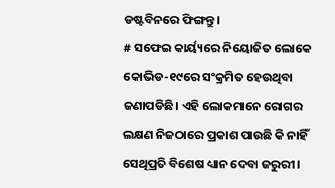ଡଷ୍ଟବିନରେ ଫିଙ୍ଗନ୍ତୁ।
# ସଫେଇ କାର୍ୟ୍ୟରେ ନିୟୋଜିତ ଲୋକେ କୋଭିଡ-୧୯ରେ ସଂକ୍ରମିତ ହେଉଥିବା ଜଣାପଡିଛି। ଏହି ଲୋକମାନେ ରୋଗର ଲକ୍ଷଣ ନିଜଠାରେ ପ୍ରକାଶ ପାଉଛି କି ନାହିଁ ସେଥିପ୍ରତି ବିଶେଷ ଧ୍ୟାନ ଦେବା ଜରୁରୀ।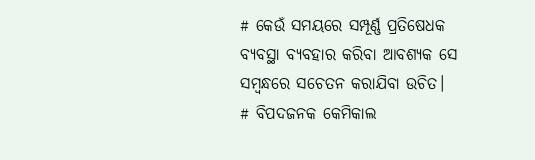# କେଉଁ ସମୟରେ ସମ୍ପୂର୍ଣ୍ଣ ପ୍ରତିଷେଧକ ବ୍ୟବସ୍ଥା ବ୍ୟବହାର କରିବା ଆବଶ୍ୟକ ସେ ସମ୍ବନ୍ଧରେ ସଚେତନ କରାଯିବା ଉଚିତ।
# ବିପଦଜନକ କେମିକାଲ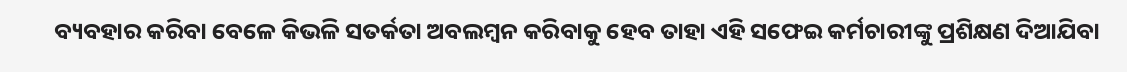ବ୍ୟବହାର କରିବା ବେଳେ କିଭଳି ସତର୍କତା ଅବଲମ୍ବନ କରିବାକୁ ହେବ ତାହା ଏହି ସଫେଇ କର୍ମଚାରୀଙ୍କୁ ପ୍ରଶିକ୍ଷଣ ଦିଆଯିବା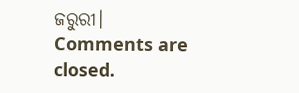ଜରୁରୀ।
Comments are closed.